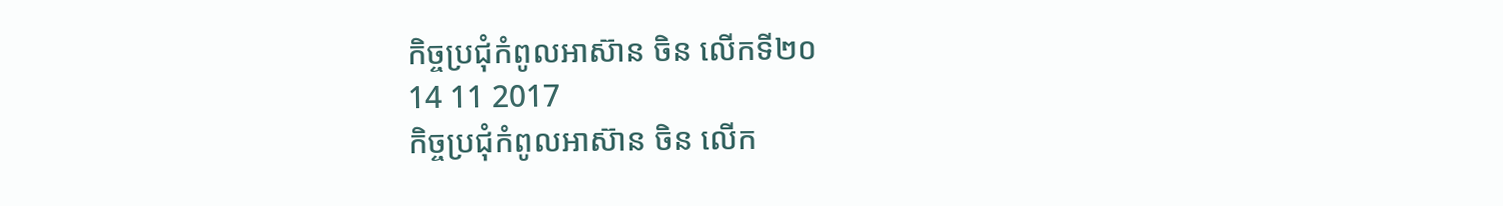កិច្ចប្រជុំកំពូលអាស៊ាន ចិន លើកទី២០
14 11 2017
កិច្ចប្រជុំកំពូលអាស៊ាន ចិន លើក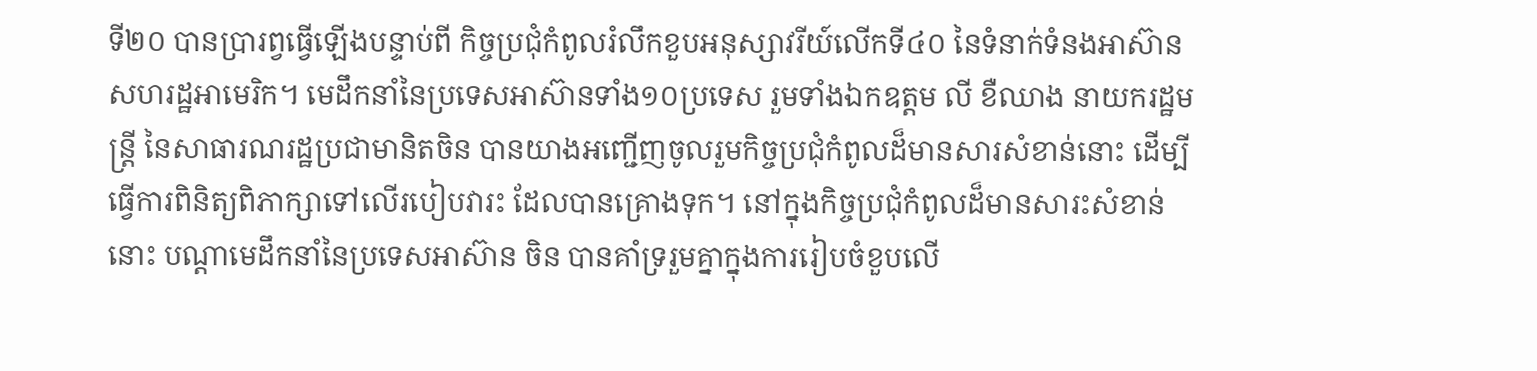ទី២០ បានប្រារព្វធ្វើឡើងបន្ទាប់ពី កិច្ចប្រជុំកំពូលរំលឹកខួបអនុស្សាវរីយ៍លើកទី៤០ នៃទំនាក់ទំនងអាស៊ាន សហរដ្ឋអាមេរិក។ មេដឹកនាំនៃប្រទេសអាស៊ានទាំង១០ប្រទេស រួមទាំងឯកឧត្តម លី ខឺឈាង នាយករដ្ឋមន្រ្តី នៃសាធារណរដ្ឋប្រជាមានិតចិន បានយាងអញ្ជើញចូលរួមកិច្ចប្រជុំកំពូលដ៏មានសារសំខាន់នោះ ដើម្បីធ្វើការពិនិត្យពិភាក្សាទៅលើរបៀបវារះ ដែលបានគ្រោងទុក។ នៅក្នុងកិច្ចប្រជុំកំពូលដ៏មានសារះសំខាន់នោះ បណ្តាមេដឹកនាំនៃប្រទេសអាស៊ាន ចិន បានគាំទ្ររួមគ្នាក្នុងការរៀបចំខួបលើ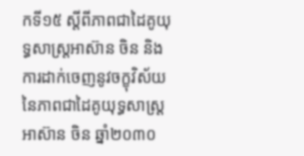កទី១៥ ស្តីពីភាពជាដៃគូយុទ្ធសាស្រ្តអាស៊ាន ចិន និងការដាក់ចេញនូវចក្ខុវិស័យ នៃភាពជាដៃគូយុទ្ធសាស្រ្តអាស៊ាន ចិន ឆ្នាំ២០៣០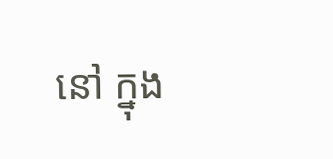នៅ ក្នុង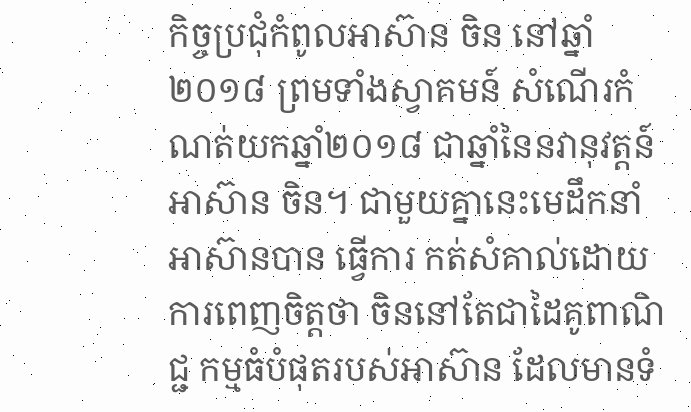កិច្ចប្រជុំកំពូលអាស៊ាន ចិន នៅឆ្នាំ ២០១៨ ព្រមទាំងស្វាគមន៍ សំណើរកំណត់យកឆ្នាំ២០១៨ ជាឆ្នាំនៃនវានុវត្តន៍ អាស៊ាន ចិន។ ជាមួយគ្នានេះមេដឹកនាំ អាស៊ានបាន ធ្វើការ កត់សំគាល់ដោយការពេញចិត្តថា ចិននៅតែជាដៃគូពាណិជ្ជ កម្មធំបំផុតរបស់អាស៊ាន ដែលមានទំ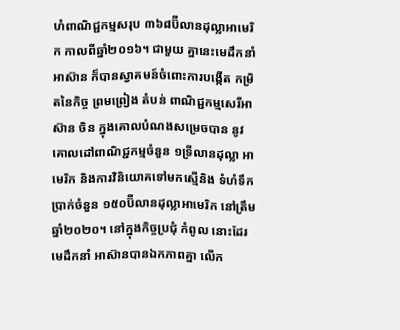ហំពាណិជ្ជកម្មសរុប ៣៦៨ប៊ីលានដុល្លាអាមេរិក កាលពីឆ្នាំ២០១៦។ ជាមួយ គ្នានេះមេដឹកនាំអាស៊ាន ក៏បានស្វាគមន៍ចំពោះការបង្កើត កម្រិតនៃកិច្ច ព្រមព្រៀង តំបន់ ពាណិជ្ជកម្មសេរីអាស៊ាន ចិន ក្នុងគោលបំណងសម្រេចបាន នូវគោលដៅពាណិជ្ជកម្មចំនួន ១ទ្រីលានដុល្លា អាមេរិក និងការវិនិយោគទៅមកស្មើនិង ទំហំទឹកប្រាក់ចំនួន ១៥០ប៊ីលានដុល្លាអាមេរិក នៅត្រឹមឆ្នាំ២០២០។ នៅក្នុងកិច្ចប្រជុំ កំពូល នោះដែរ មេដឹកនាំ អាស៊ានបានឯកភាពគ្នា លើក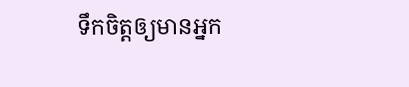ទឹកចិត្តឲ្យមានអ្នក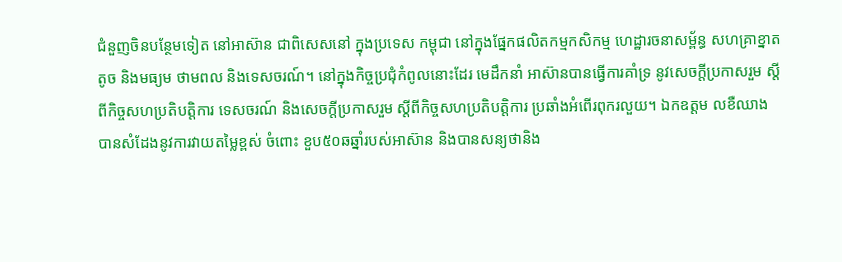ជំនួញចិនបន្ថែមទៀត នៅអាស៊ាន ជាពិសេសនៅ ក្នុងប្រទេស កម្ពុជា នៅក្នុងផ្នែកផលិតកម្មកសិកម្ម ហេដ្ឋារចនាសម្ព័ន្ធ សហគ្រាខ្នាតតូច និងមធ្យម ថាមពល និងទេសចរណ៍។ នៅក្នុងកិច្ចប្រជុំកំពូលនោះដែរ មេដឹកនាំ អាស៊ានបានធ្វើការគាំទ្រ នូវសេចក្តីប្រកាសរួម ស្តីពីកិច្ចសហប្រតិបត្តិការ ទេសចរណ៍ និងសេចក្តីប្រកាសរួម ស្តីពីកិច្ចសហប្រតិបត្តិការ ប្រឆាំងអំពើរពុករលួយ។ ឯកឧត្តម លខឺឈាង បានសំដែងនូវការវាយតម្លៃខ្ពស់ ចំពោះ ខួប៥០ឆឆ្នាំរបស់អាស៊ាន និងបានសន្យថានិង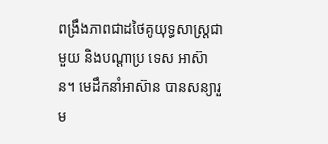ពង្រឹងភាពជាដថៃគូយុទ្ធសាស្រ្តជាមួយ និងបណ្តាប្រ ទេស អាស៊ាន។ មេដឹកនាំអាស៊ាន បានសន្យារួម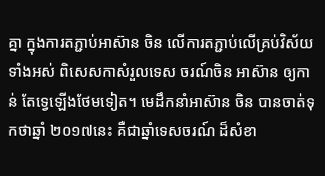គ្នា ក្នុងការតភ្ជាប់អាស៊ាន ចិន លើការតភ្ជាប់លើគ្រប់វិស័យទាំងអស់ ពិសេសកាសំរួលទេស ចរណ៍ចិន អាស៊ាន ឲ្យកាន់ តែទ្វេឡើងថែមទៀត។ មេដឹកនាំអាស៊ាន ចិន បានចាត់ទុកថាឆ្នាំ ២០១៧នេះ គឺជាឆ្នាំទេសចរណ៍ ដ៏សំខា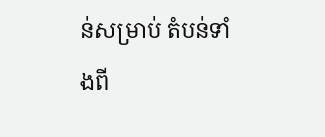ន់សម្រាប់ តំបន់ទាំងពី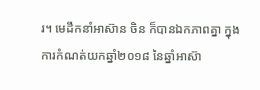រ។ មេដឹកនាំអាស៊ាន ចិន ក៏បានឯកភាពគ្នា ក្នុងការកំណត់យកឆ្នាំ២០១៨ នៃឆ្នាំអាស៊ា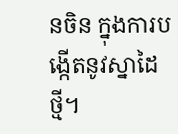នចិន ក្នុងការបង្កើតនូវស្នាដៃថ្មី។